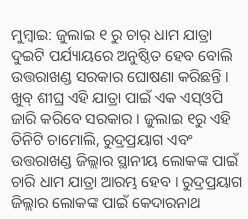ମୁମ୍ବାଇ: ଜୁଲାଇ ୧ ରୁ ଚାର୍ ଧାମ ଯାତ୍ରା ଦୁଇଟି ପର୍ଯ୍ୟାୟରେ ଅନୁଷ୍ଠିତ ହେବ ବୋଲି ଉତ୍ତରାଖଣ୍ଡ ସରକାର ଘୋଷଣା କରିଛନ୍ତି । ଖୁବ୍ ଶୀଘ୍ର ଏହି ଯାତ୍ରା ପାଇଁ ଏକ ଏସ୍ଓପି ଜାରି କରିବେ ସରକାର । ଜୁଲାଇ ୧ରୁ ଏହି ତିନିଟି ଚାମୋଲି, ରୁଦ୍ରପ୍ରୟାଗ ଏବଂ ଉତ୍ତରାଖଣ୍ଡ ଜିଲ୍ଲାର ସ୍ଥାନୀୟ ଲୋକଙ୍କ ପାଇଁ ଚାରି ଧାମ ଯାତ୍ରା ଆରମ୍ଭ ହେବ । ରୁଦ୍ରପ୍ରୟାଗ ଜିଲ୍ଲାର ଲୋକଙ୍କ ପାଇଁ କେଦାରନାଥ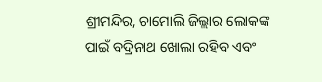ଶ୍ରୀମନ୍ଦିର, ଚାମୋଲି ଜିଲ୍ଲାର ଲୋକଙ୍କ ପାଇଁ ବଦ୍ରିନାଥ ଖୋଲା ରହିବ ଏବଂ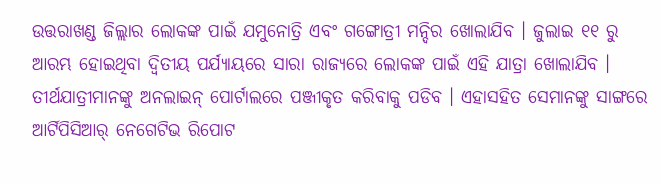ଉତ୍ତରାଖଣ୍ଡ ଜିଲ୍ଲାର ଲୋକଙ୍କ ପାଇଁ ଯମୁନୋତ୍ରି ଏବଂ ଗଙ୍ଗୋତ୍ରୀ ମନ୍ଦିର ଖୋଲାଯିବ । ଜୁଲାଇ ୧୧ ରୁ ଆରମ୍ଭ ହୋଇଥିବା ଦ୍ୱିତୀୟ ପର୍ଯ୍ୟାୟରେ ସାରା ରାଜ୍ୟରେ ଲୋକଙ୍କ ପାଇଁ ଏହି ଯାତ୍ରା ଖୋଲାଯିବ । ତୀର୍ଥଯାତ୍ରୀମାନଙ୍କୁ ଅନଲାଇନ୍ ପୋର୍ଟାଲରେ ପଞ୍ଜୀକୃତ କରିବାକୁ ପଡିବ । ଏହାସହିତ ସେମାନଙ୍କୁ ସାଙ୍ଗରେ ଆର୍ଟିପିସିଆର୍ ନେଗେଟିଭ ରିପୋଟ